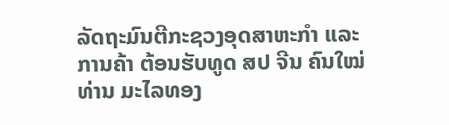ລັດຖະມົນຕີກະຊວງອຸດສາຫະກໍາ ແລະການຄ້າ ຕ້ອນຮັບທູດ ສປ ຈີນ ຄົນໃໝ່
ທ່ານ ມະໄລທອງ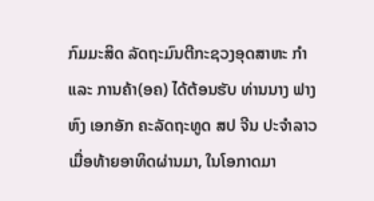ກົມມະສິດ ລັດຖະມົນຕີກະຊວງອຸດສາຫະ ກໍາ ແລະ ການຄ້າ(ອຄ) ໄດ້ຕ້ອນຮັບ ທ່ານນາງ ຟາງ ຫົງ ເອກອັກ ຄະລັດຖະທູດ ສປ ຈີນ ປະຈຳລາວເມື່ອທ້າຍອາທິດຜ່ານມາ, ໃນໂອກາດມາ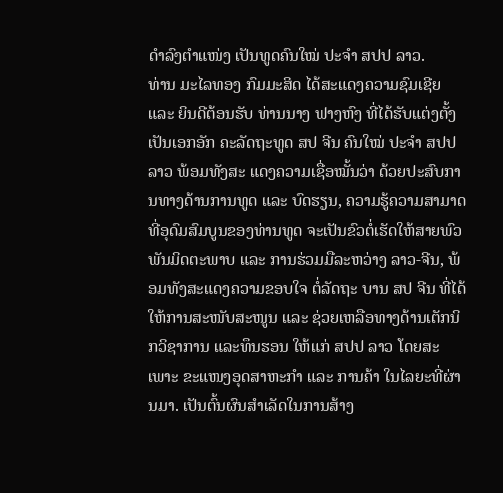ດຳລົງຕຳແໜ່ງ ເປັນທູດຄົນໃໝ່ ປະຈໍາ ສປປ ລາວ.
ທ່ານ ມະໄລທອງ ກົມມະສິດ ໄດ້ສະແດງຄວາມຊົມເຊີຍ ແລະ ຍິນດີຕ້ອນຮັບ ທ່ານນາງ ຟາງຫົງ ທີ່ໄດ້ຮັບແຕ່ງຕັ້ງເປັນເອກອັກ ຄະລັດຖະທູດ ສປ ຈີນ ຄົນໃໝ່ ປະຈໍາ ສປປ ລາວ ພ້ອມທັງສະ ແດງຄວາມເຊື່ອໝັ້ນວ່າ ດ້ວຍປະສົບການທາງດ້ານການທູດ ແລະ ບົດຮຽນ, ຄວາມຮູ້ຄວາມສາມາດ ທີ່ອຸດົມສົມບູນຂອງທ່ານທູດ ຈະເປັນຂົວຕໍ່ເຮັດໃຫ້ສາຍພົວພັນມິດຕະພາບ ແລະ ການຮ່ວມມືລະຫວ່າງ ລາວ-ຈີນ, ພ້ອມທັງສະແດງຄວາມຂອບໃຈ ຕໍ່ລັດຖະ ບານ ສປ ຈີນ ທີ່ໄດ້ໃຫ້ການສະໜັບສະໜູນ ແລະ ຊ່ວຍເຫລືອທາງດ້ານເຕັກນິກວິຊາການ ແລະທຶນຮອນ ໃຫ້ແກ່ ສປປ ລາວ ໂດຍສະເພາະ ຂະແໜງອຸດສາຫະກຳ ແລະ ການຄ້າ ໃນໄລຍະທີ່ຜ່ານມາ. ເປັນຕົ້ນຜົນສຳເລັດໃນການສ້າງ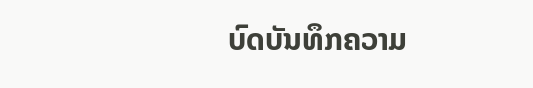ບົດບັນທຶກຄວາມ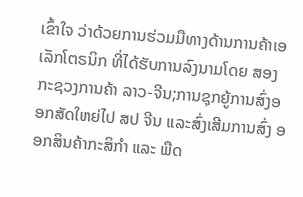ເຂົ້າໃຈ ວ່າດ້ວຍການຮ່ວມມືທາງດ້ານການຄ້າເອເລັກໂຕຣນິກ ທີ່ໄດ້ຮັບການລົງນາມໂດຍ ສອງກະຊວງການຄ້າ ລາວ-ຈີນ;ການຊຸກຍູ້ການສົ່ງອອກສັດໃຫຍ່ໄປ ສປ ຈີນ ແລະສົ່ງເສີມການສົ່ງ ອອກສິນຄ້າກະສິກຳ ແລະ ພືດ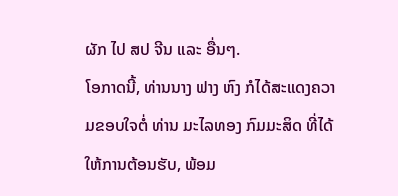ຜັກ ໄປ ສປ ຈີນ ແລະ ອື່ນໆ.
ໂອກາດນີ້, ທ່ານນາງ ຟາງ ຫົງ ກໍໄດ້ສະແດງຄວາມຂອບໃຈຕໍ່ ທ່ານ ມະໄລທອງ ກົມມະສິດ ທີ່ໄດ້ໃຫ້ການຕ້ອນຮັບ, ພ້ອມ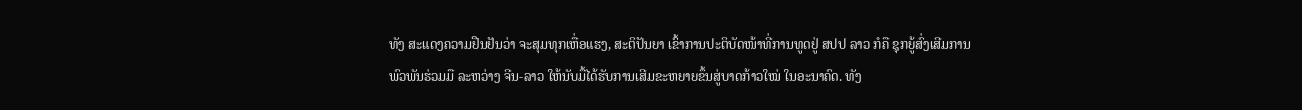ທັງ ສະແດງຄວາມຢືນຢັນວ່າ ຈະສຸມທຸກເຫື່ອແຮງ, ສະຕິປັນຍາ ເຂົ້າການປະຕິບັດໜ້າທີ່ການທູດຢູ່ ສປປ ລາວ ກໍຄື ຊຸກຍູ້ສົ່ງເສີມການພົວພັນຮ່ວມມື ລະຫວ່າງ ຈີນ-ລາວ ໃຫ້ນັບມື້ໄດ້ຮັບການເສີມຂະຫຍາຍຂຶ້ນສູ່ບາດກ້າວໃໝ່ ໃນອະນາຄົດ. ທັງ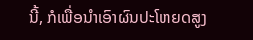ນີ້, ກໍເພື່ອນໍາເອົາຜົນປະໂຫຍດສູງ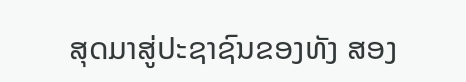ສຸດມາສູ່ປະຊາຊົນຂອງທັງ ສອງ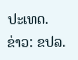ປະເທດ.
ຂ່າວ: ຂປລ.